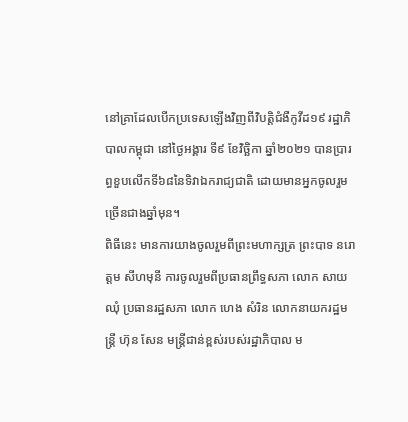នៅគ្រាដែលបើកប្រទេសឡើងវិញពីវិបត្តិជំងឺកូវីដ១៩ រដ្ឋាភិបាលកម្ពុជា នៅថ្ងៃអង្គារ ទី៩ ខែវិច្ឆិកា ឆ្នាំ២០២១ បានប្រារព្ធខួបលើកទី៦៨នៃទិវាឯករាជ្យជាតិ ដោយមានអ្នកចូលរួមច្រើនជាងឆ្នាំមុន។
ពិធីនេះ មានការយាងចូលរួមពីព្រះមហាក្សត្រ ព្រះបាទ នរោត្តម សីហមុនី ការចូលរួមពីប្រធានព្រឹទ្ធសភា លោក សាយ ឈុំ ប្រធានរដ្ឋសភា លោក ហេង សំរិន លោកនាយករដ្ឋមន្រ្តី ហ៊ុន សែន មន្រ្តីជាន់ខ្ពស់របស់រដ្ឋាភិបាល ម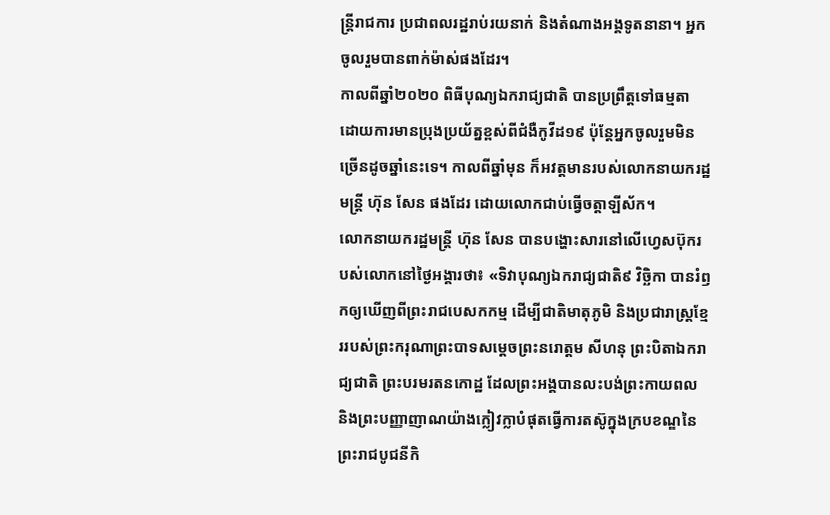ន្រ្តីរាជការ ប្រជាពលរដ្ឋរាប់រយនាក់ និងតំណាងអង្គទូតនានា។ អ្នកចូលរួមបានពាក់ម៉ាស់ផងដែរ។
កាលពីឆ្នាំ២០២០ ពិធីបុណ្យឯករាជ្យជាតិ បានប្រព្រឹត្តទៅធម្មតា ដោយការមានប្រុងប្រយ័ត្នខ្ពស់ពីជំងឺកូវីដ១៩ ប៉ុន្តែអ្នកចូលរួមមិនច្រើនដូចឆ្នាំនេះទេ។ កាលពីឆ្នាំមុន ក៏អវត្តមានរបស់លោកនាយករដ្ឋមន្រ្តី ហ៊ុន សែន ផងដែរ ដោយលោកជាប់ធ្វើចត្តាឡីស័ក។
លោកនាយករដ្ឋមន្រ្តី ហ៊ុន សែន បានបង្ហោះសារនៅលើហ្វេសប៊ុករបស់លោកនៅថ្ងៃអង្គារថា៖ «ទិវាបុណ្យឯករាជ្យជាតិ៩ វិច្ឆិកា បានរំឭកឲ្យឃើញពីព្រះរាជបេសកកម្ម ដើម្បីជាតិមាតុភូមិ និងប្រជារាស្ត្រខ្មែររបស់ព្រះករុណាព្រះបាទសម្តេចព្រះនរោត្តម សីហនុ ព្រះបិតាឯករាជ្យជាតិ ព្រះបរមរតនកោដ្ឋ ដែលព្រះអង្គបានលះបង់ព្រះកាយពល និងព្រះបញ្ញាញាណយ៉ាងក្លៀវក្លាបំផុតធ្វើការតស៊ូក្នុងក្របខណ្ឌនៃព្រះរាជបូជនីកិ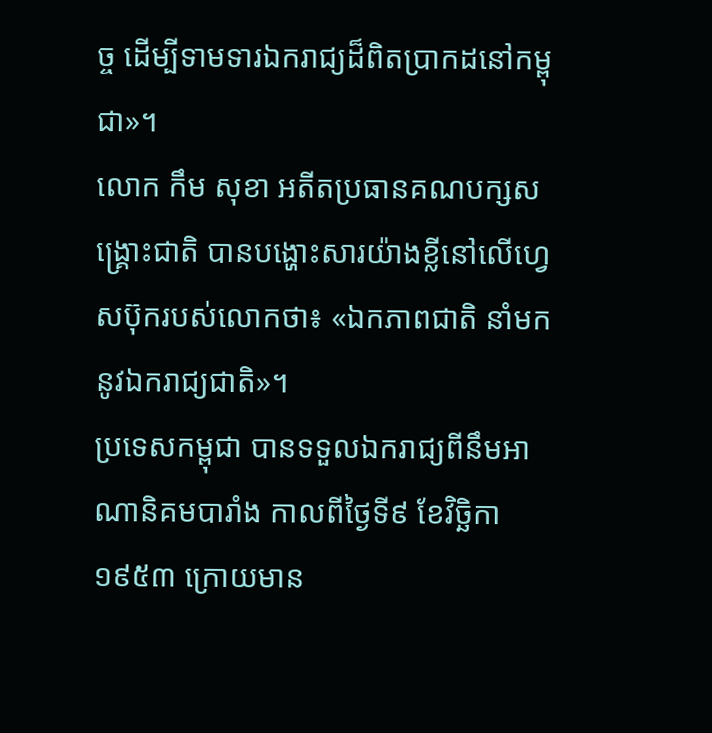ច្ច ដើម្បីទាមទារឯករាជ្យដ៏ពិតប្រាកដនៅកម្ពុជា»។
លោក កឹម សុខា អតីតប្រធានគណបក្សសង្គ្រោះជាតិ បានបង្ហោះសារយ៉ាងខ្លីនៅលើហ្វេសប៊ុករបស់លោកថា៖ «ឯកភាពជាតិ នាំមកនូវឯករាជ្យជាតិ»។
ប្រទេសកម្ពុជា បានទទួលឯករាជ្យពីនឹមអាណានិគមបារាំង កាលពីថ្ងៃទី៩ ខែវិច្ឆិកា ១៩៥៣ ក្រោយមាន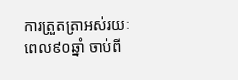ការត្រួតត្រាអស់រយៈពេល៩០ឆ្នាំ ចាប់ពី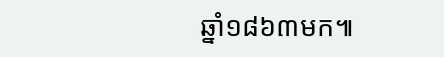ឆ្នាំ១៨៦៣មក៕